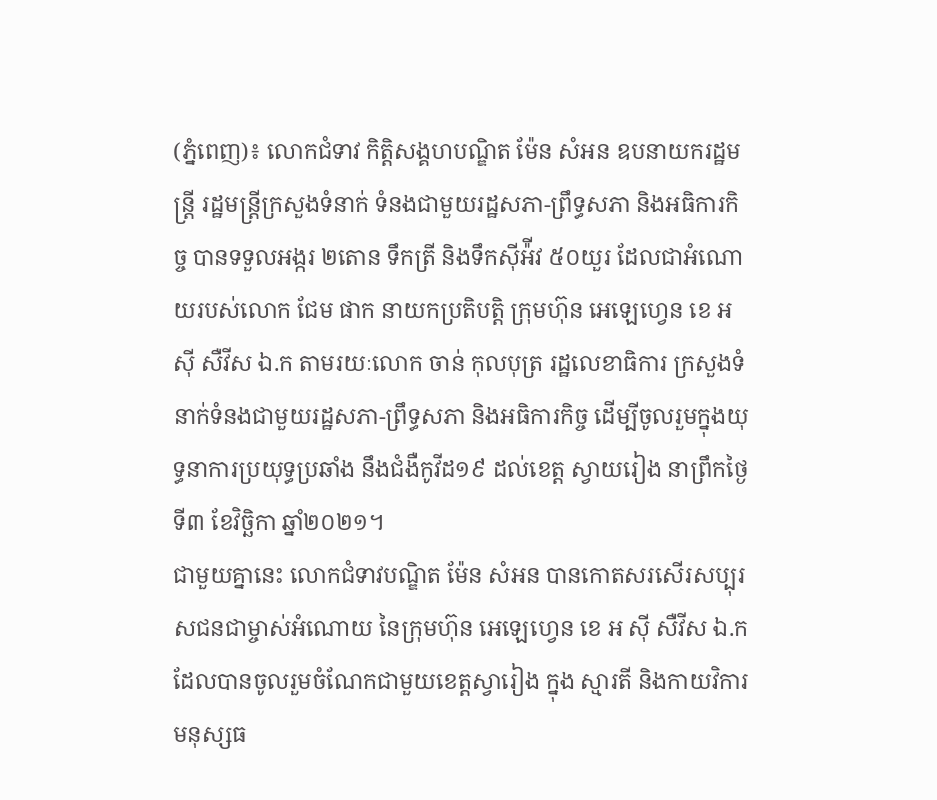(ភ្នំពេញ)៖ លោកជំទាវ កិត្តិសង្គហបណ្ឌិត ម៉ែន សំអន ឧបនាយករដ្ឋមន្រ្តី រដ្ឋមន្រ្តីក្រសួងទំនាក់ ទំនងជាមួយរដ្ឋសភា-ព្រឹទ្ធសភា និងអធិការកិច្ច បានទទួលអង្ករ ២តោន ទឹកត្រី និងទឹកស៊ីអ៉ីវ ៥០យួរ ដែលជាអំណោយរបស់លោក ជែម ផាក នាយកប្រតិបត្តិ ក្រុមហ៊ុន អេឡេហ្វេន ខេ អ ស៊ី សឺវីស ឯ.ក តាមរយៈលោក ចាន់ កុលបុត្រ រដ្ឋលេខាធិការ ក្រសួងទំនាក់ទំនងជាមួយរដ្ឋសភា-ព្រឹទ្ធសភា និងអធិការកិច្ច ដើម្បីចូលរួមក្នុងយុទ្ធនាការប្រយុទ្ធប្រឆាំង នឹងជំងឺកូវីដ១៩ ដល់ខេត្ត ស្វាយរៀង នាព្រឹកថ្ងៃទី៣ ខែវិច្ឆិកា ឆ្នាំ២០២១។
ជាមួយគ្នានេះ លោកជំទាវបណ្ឌិត ម៉ែន សំអន បានកោតសរសើរសប្បុរសជនជាម្ចាស់អំណោយ នៃក្រុមហ៊ុន អេឡេហ្វេន ខេ អ ស៊ី សឺវីស ឯ.ក ដែលបានចូលរួមចំណែកជាមួយខេត្តស្វារៀង ក្នុង ស្មារតី និងកាយវិការមនុស្សធ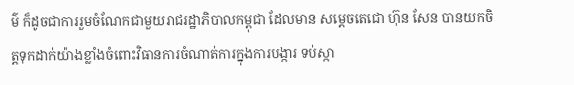ម៌ ក៏ដូចជាការរួមចំណែកជាមួយរាជរដ្ឋាភិបាលកម្ពុជា ដែលមាន សម្ដេចតេជោ ហ៊ុន សែន បានយកចិត្តទុកដាក់យ៉ាងខ្លាំងចំពោះវិធានការចំណាត់ការក្នុងការបង្ការ ទប់ស្កា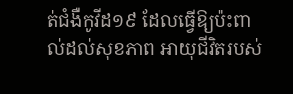ត់ជំងឺកូវីដ១៩ ដែលធ្វើឱ្យប៉ះពាល់ដល់សុខភាព អាយុជីវិតរបស់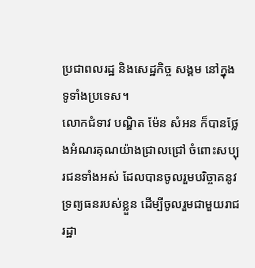ប្រជាពលរដ្ឋ និងសេដ្ឋកិច្ច សង្គម នៅក្នុងទូទាំងប្រទេស។
លោកជំទាវ បណ្ឌិត ម៉ែន សំអន ក៏បានថ្លែងអំណរគុណយ៉ាងជ្រាលជ្រៅ ចំពោះសប្បុរជនទាំងអស់ ដែលបានចូលរួមបរិច្ចាគនូវទ្រព្យធនរបស់ខ្លួន ដើម្បីចូលរួមជាមួយរាជរដ្ឋា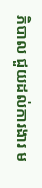ភិបាល ជួយដល់ការងារ ម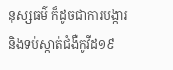នុស្សធម៌ ក៏ដូចជាការបង្ការ និងទប់ស្កាត់ជំងឺកូវីដ១៩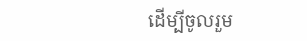ដើម្បីចូលរួម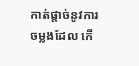កាត់ផ្តាច់នូវការចម្លងដែល កើ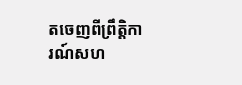តចេញពីព្រឹត្តិការណ៍សហ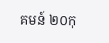គមន៍ ២០កុ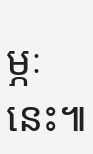ម្ភៈនេះ៕